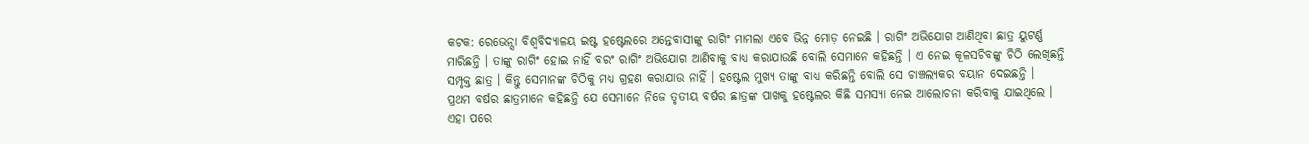କଟକ: ରେଭେନ୍ସା ବିଶ୍ୱବିଦ୍ୟାଳୟ ଇଷ୍ଟ ହଷ୍ଟେଲରେ ଅନ୍ତେବାସୀଙ୍କୁ ରାଗିଂ ମାମଲା ଏବେ ଭିନ୍ନ ମୋଡ଼ ନେଇଛି । ରାଗିଂ ଅଭିଯୋଗ ଆଣିଥିବା ଛାତ୍ର ୟୁଟର୍ଣ୍ଣ ମାରିଛନ୍ତି । ତାଙ୍କୁ ରାଗିଂ ହୋଇ ନାହିଁ ବରଂ ରାଗିଂ ଅଭିଯୋଗ ଆଣିବାକୁ ବାଧ୍ୟ କରାଯାଉଛି ବୋଲି ସେମାନେ କହିଛନ୍ତି । ଏ ନେଇ କୂଳସଚିବଙ୍କୁ ଚିଠି ଲେଖିଛନ୍ତି ସମ୍ପୃକ୍ତ ଛାତ୍ର । କିନ୍ତୁ ସେମାନଙ୍କ ଚିଠିକୁ ମଧ୍ୟ ଗ୍ରହଣ କରାଯାଉ ନାହିଁ । ହଷ୍ଟେଲ ମୁଖ୍ୟ ତାଙ୍କୁ ବାଧ୍ୟ କରିଛନ୍ତି ବୋଲି ସେ ଚାଞ୍ଚଲ୍ୟକର ବୟାନ ଦେଇଛନ୍ତି ।
ପ୍ରଥମ ବର୍ଷର ଛାତ୍ରମାନେ କହିଛନ୍ତି ଯେ ସେମାନେ ନିଜେ ତୃତୀୟ ବର୍ଷର ଛାତ୍ରଙ୍କ ପାଖକୁ ହଷ୍ଟେଲର କିଛି ସମସ୍ୟା ନେଇ ଆଲୋଚନା କରିବାକୁ ଯାଇଥିଲେ । ଏହା ପରେ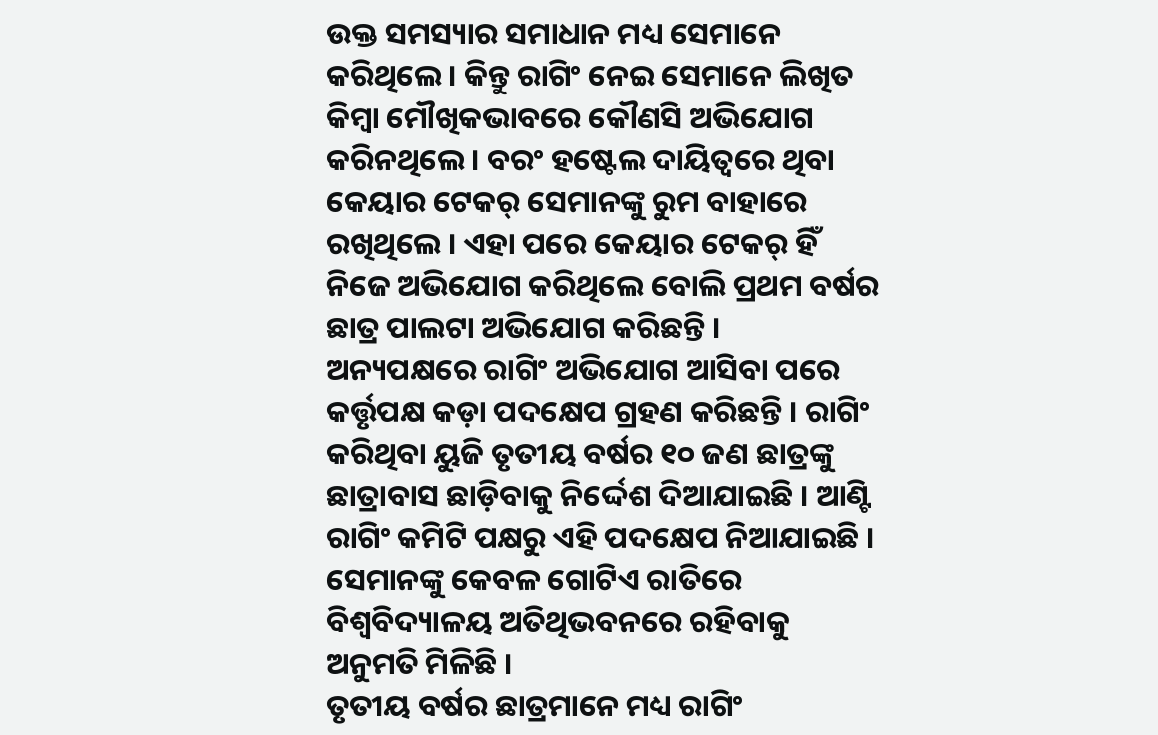ଉକ୍ତ ସମସ୍ୟାର ସମାଧାନ ମଧ୍ୟ ସେମାନେ କରିଥିଲେ । କିନ୍ତୁ ରାଗିଂ ନେଇ ସେମାନେ ଲିଖିତ କିମ୍ବା ମୌଖିକଭାବରେ କୌଣସି ଅଭିଯୋଗ କରିନଥିଲେ । ବରଂ ହଷ୍ଟେଲ ଦାୟିତ୍ୱରେ ଥିବା କେୟାର ଟେକର୍ ସେମାନଙ୍କୁ ରୁମ ବାହାରେ ରଖିଥିଲେ । ଏହା ପରେ କେୟାର ଟେକର୍ ହିଁ ନିଜେ ଅଭିଯୋଗ କରିଥିଲେ ବୋଲି ପ୍ରଥମ ବର୍ଷର ଛାତ୍ର ପାଲଟା ଅଭିଯୋଗ କରିଛନ୍ତି ।
ଅନ୍ୟପକ୍ଷରେ ରାଗିଂ ଅଭିଯୋଗ ଆସିବା ପରେ କର୍ତ୍ତୃପକ୍ଷ କଡ଼ା ପଦକ୍ଷେପ ଗ୍ରହଣ କରିଛନ୍ତି । ରାଗିଂ କରିଥିବା ୟୁଜି ତୃତୀୟ ବର୍ଷର ୧୦ ଜଣ ଛାତ୍ରଙ୍କୁ ଛାତ୍ରାବାସ ଛାଡ଼ିବାକୁ ନିର୍ଦ୍ଦେଶ ଦିଆଯାଇଛି । ଆଣ୍ଟି ରାଗିଂ କମିଟି ପକ୍ଷରୁ ଏହି ପଦକ୍ଷେପ ନିଆଯାଇଛି । ସେମାନଙ୍କୁ କେବଳ ଗୋଟିଏ ରାତିରେ ବିଶ୍ୱବିଦ୍ୟାଳୟ ଅତିଥିଭବନରେ ରହିବାକୁ ଅନୁମତି ମିଳିଛି ।
ତୃତୀୟ ବର୍ଷର ଛାତ୍ରମାନେ ମଧ୍ୟ ରାଗିଂ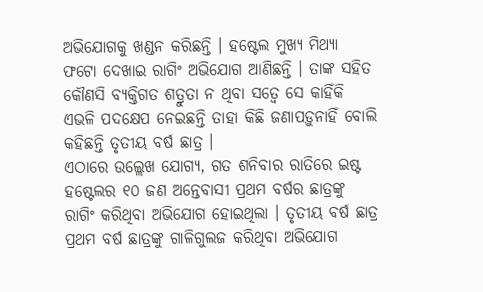ଅଭିଯୋଗକୁ ଖଣ୍ଡନ କରିଛନ୍ତି । ହଷ୍ଟେଲ ମୁଖ୍ୟ ମିଥ୍ୟା ଫଟୋ ଦେଖାଇ ରାଗିଂ ଅଭିଯୋଗ ଆଣିଛନ୍ତି । ତାଙ୍କ ସହିତ କୌଣସି ବ୍ୟକ୍ତିଗତ ଶତ୍ରୁତା ନ ଥିବା ସତ୍ୱେ ସେ କାହିଁକି ଏଭଳି ପଦକ୍ଷେପ ନେଇଛନ୍ତି ତାହା କିଛି ଜଣାପଡ଼ୁନାହିଁ ବୋଲି କହିଛନ୍ତି ତୃତୀୟ ବର୍ଷ ଛାତ୍ର ।
ଏଠାରେ ଉଲ୍ଲେଖ ଯୋଗ୍ୟ, ଗତ ଶନିବାର ରାତିରେ ଇଷ୍ଟ ହଷ୍ଟେଲର ୧୦ ଜଣ ଅନ୍ତେବାସୀ ପ୍ରଥମ ବର୍ଷର ଛାତ୍ରଙ୍କୁ ରାଗିଂ କରିଥିବା ଅଭିଯୋଗ ହୋଇଥିଲା । ତୃତୀୟ ବର୍ଷ ଛାତ୍ର ପ୍ରଥମ ବର୍ଷ ଛାତ୍ରଙ୍କୁ ଗାଳିଗୁଲଜ କରିଥିବା ଅଭିଯୋଗ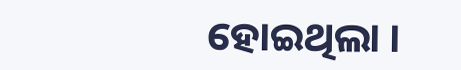ହୋଇଥିଲା ।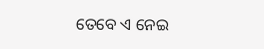ତେବେ ଏ ନେଇ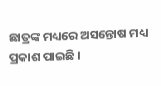ଛାତ୍ରଙ୍କ ମଧ୍ୟରେ ଅସନ୍ତୋଷ ମଧ୍ୟ ପ୍ରକାଶ ପାଇଛି ।